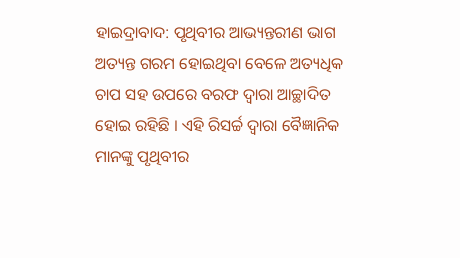ହାଇଦ୍ରାବାଦ: ପୃଥିବୀର ଆଭ୍ୟନ୍ତରୀଣ ଭାଗ ଅତ୍ୟନ୍ତ ଗରମ ହୋଇଥିବା ବେଳେ ଅତ୍ୟଧିକ ଚାପ ସହ ଉପରେ ବରଫ ଦ୍ବାରା ଆଚ୍ଛାଦିତ ହୋଇ ରହିଛି । ଏହି ରିସର୍ଚ୍ଚ ଦ୍ବାରା ବୈଜ୍ଞାନିକ ମାନଙ୍କୁ ପୃଥିବୀର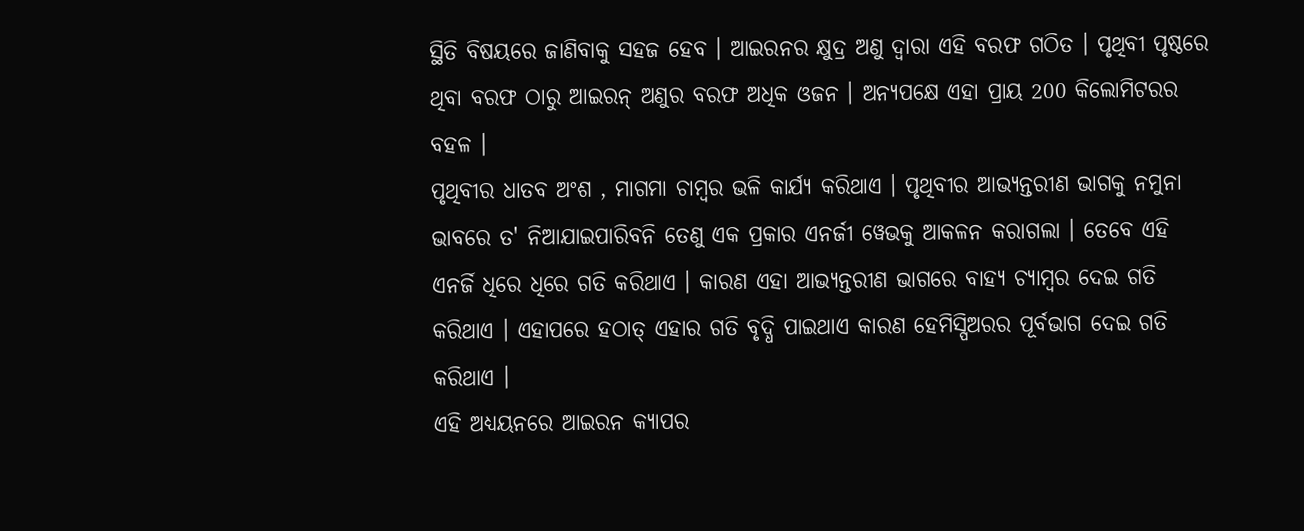ସ୍ଥିତି ବିଷୟରେ ଜାଣିବାକୁ ସହଜ ହେବ । ଆଇରନର କ୍ଷୁଦ୍ର ଅଣୁ ଦ୍ବାରା ଏହି ବରଫ ଗଠିତ । ପୃଥିବୀ ପୃଷ୍ଠରେ ଥିବା ବରଫ ଠାରୁ ଆଇରନ୍ ଅଣୁର ବରଫ ଅଧିକ ଓଜନ । ଅନ୍ୟପକ୍ଷେ ଏହା ପ୍ରାୟ 200 କିଲୋମିଟରର ବହଳ ।
ପୃଥିବୀର ଧାତବ ଅଂଶ , ମାଗମା ଚାମ୍ବର ଭଳି କାର୍ଯ୍ୟ କରିଥାଏ । ପୃଥିବୀର ଆଭ୍ୟନ୍ତରୀଣ ଭାଗକୁ ନମୁନା ଭାବରେ ତ' ନିଆଯାଇପାରିବନି ତେଣୁ ଏକ ପ୍ରକାର ଏନର୍ଜୀ ୱେଭକୁ ଆକଳନ କରାଗଲା । ତେବେ ଏହି ଏନର୍ଜି ଧିରେ ଧିରେ ଗତି କରିଥାଏ । କାରଣ ଏହା ଆଭ୍ୟନ୍ତରୀଣ ଭାଗରେ ବାହ୍ୟ ଚ୍ୟାମ୍ବର ଦେଇ ଗତି କରିଥାଏ । ଏହାପରେ ହଠାତ୍ ଏହାର ଗତି ବୃଦ୍ଧି ପାଇଥାଏ କାରଣ ହେମିସ୍ପିଅରର ପୂର୍ବଭାଗ ଦେଇ ଗତି କରିଥାଏ ।
ଏହି ଅଧ୍ୟୟନରେ ଆଇରନ କ୍ୟାପର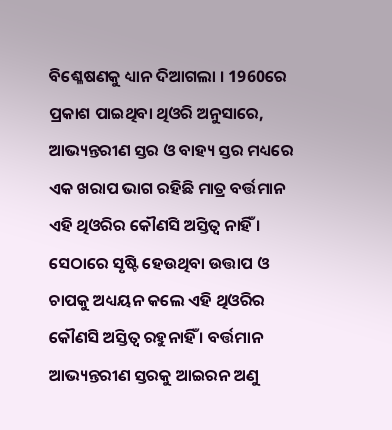ବିଶ୍ଳେଷଣକୁ ଧ୍ୟାନ ଦିଆଗଲା । 1960ରେ ପ୍ରକାଶ ପାଇଥିବା ଥିଓରି ଅନୁସାରେ, ଆଭ୍ୟନ୍ତରୀଣ ସ୍ତର ଓ ବାହ୍ୟ ସ୍ତର ମଧ୍ୟରେ ଏକ ଖରାପ ଭାଗ ରହିଛି ମାତ୍ର ବର୍ତ୍ତମାନ ଏହି ଥିଓରିର କୌଣସି ଅସ୍ତିତ୍ବ ନାହିଁ । ସେଠାରେ ସୃଷ୍ଟି ହେଉଥିବା ଉତ୍ତାପ ଓ ଚାପକୁ ଅଧ୍ୟୟନ କଲେ ଏହି ଥିଓରିର କୌଣସି ଅସ୍ତିତ୍ବ ରହୁନାହିଁ । ବର୍ତ୍ତମାନ ଆଭ୍ୟନ୍ତରୀଣ ସ୍ତରକୁ ଆଇରନ ଅଣୁ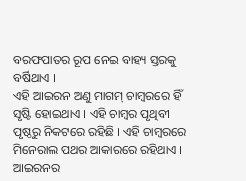ବରଫପାତର ରୂପ ନେଇ ବାହ୍ୟ ସ୍ତରକୁ ବର୍ଷିଥାଏ ।
ଏହି ଆଇରନ ଅଣୁ ମାଗମ୍ ଚାମ୍ବରରେ ହିଁ ସୃଷ୍ଟି ହୋଇଥାଏ । ଏହି ଚାମ୍ବର ପୃଥିବୀ ପୃଷ୍ଠରୁ ନିକଟରେ ରହିଛି । ଏହି ଚାମ୍ବରରେ ମିନେରାଲ ପଥର ଆକାରରେ ରହିଥାଏ । ଆଇରନର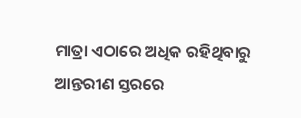ମାତ୍ରା ଏଠାରେ ଅଧିକ ରହିଥିବାରୁ ଆନ୍ତରୀଣ ସ୍ତରରେ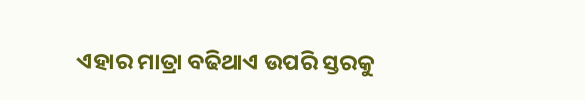ଏହାର ମାତ୍ରା ବଢିଥାଏ ଉପରି ସ୍ତରକୁ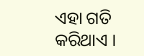ଏହା ଗତି କରିଥାଏ ।